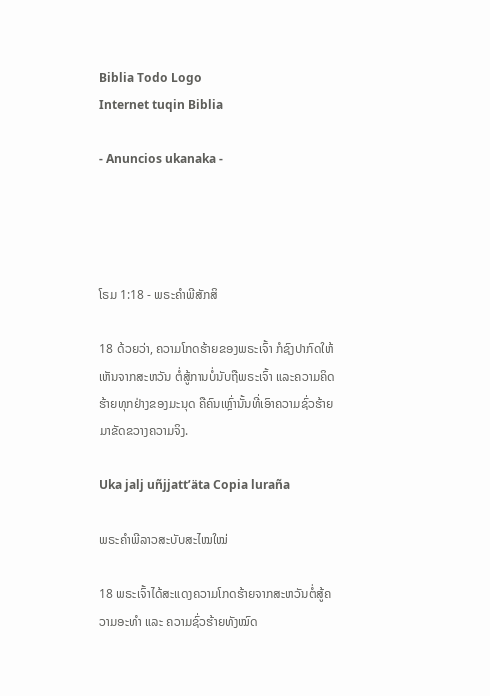Biblia Todo Logo
Internet tuqin Biblia

- Anuncios ukanaka -




ໂຣມ 1:18 - ພຣະຄຳພີສັກສິ

18 ດ້ວຍວ່າ, ຄວາມໂກດຮ້າຍຂອງພຣະເຈົ້າ ກໍຊົງປາກົດໃຫ້ເຫັນຈາກສະຫວັນ ຕໍ່ສູ້ການບໍ່ນັບຖືພຣະເຈົ້າ ແລະຄວາມຄິດຮ້າຍທຸກຢ່າງຂອງມະນຸດ ຄືຄົນເຫຼົ່ານັ້ນທີ່ເອົາຄວາມຊົ່ວຮ້າຍມາຂັດຂວາງຄວາມຈິງ.

Uka jalj uñjjattʼäta Copia luraña

ພຣະຄຳພີລາວສະບັບສະໄໝໃໝ່

18 ພຣະເຈົ້າໄດ້ສະແດງຄວາມໂກດຮ້າຍຈາກສະຫວັນຕໍ່ສູ້ຄວາມອະທຳ ແລະ ຄວາມຊົ່ວຮ້າຍທັງໝົດ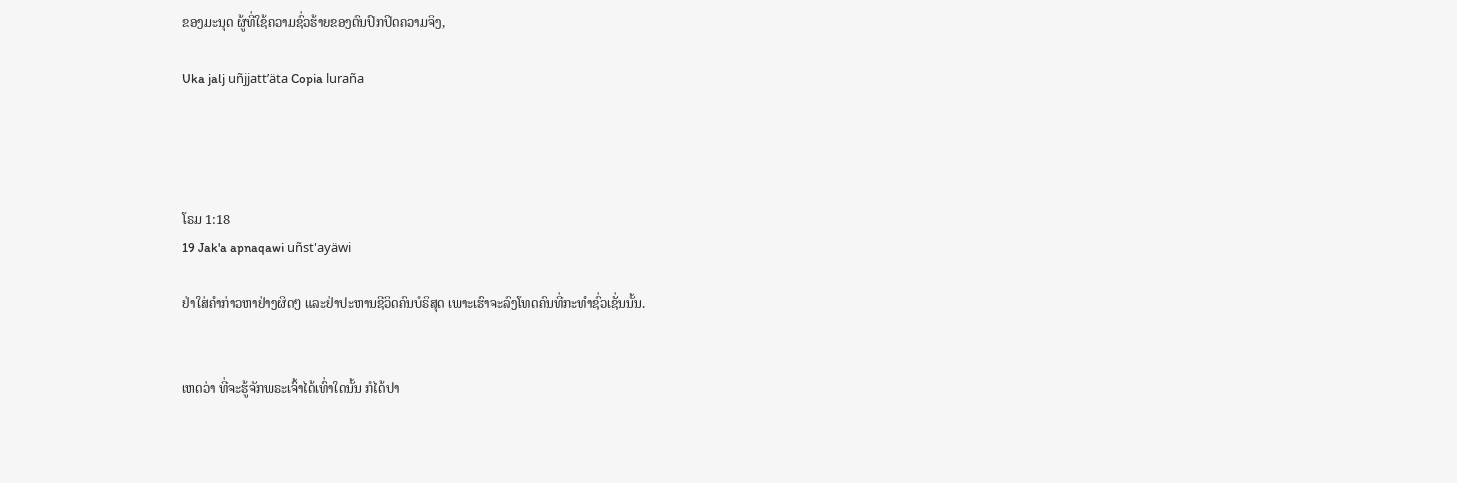ຂອງມະນຸດ ຜູ້ທີ່ໃຊ້ຄວາມຊົ່ວຮ້າຍຂອງຕົນປົກປິດຄວາມຈິງ,

Uka jalj uñjjattʼäta Copia luraña




ໂຣມ 1:18
19 Jak'a apnaqawi uñst'ayäwi

ຢ່າໃສ່ຄຳກ່າວຫາຢ່າງຜິດໆ ແລະຢ່າປະຫານຊີວິດຄົນບໍຣິສຸດ ເພາະເຮົາຈະລົງໂທດຄົນທີ່ກະທຳຊົ່ວເຊັ່ນນັ້ນ.


ເຫດວ່າ ທີ່ຈະຮູ້ຈັກພຣະເຈົ້າໄດ້ເທົ່າໃດນັ້ນ ກໍໄດ້ປາ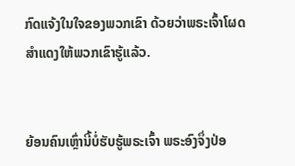ກົດແຈ້ງໃນໃຈຂອງພວກເຂົາ ດ້ວຍວ່າພຣະເຈົ້າໂຜດສຳແດງໃຫ້ພວກເຂົາຮູ້ແລ້ວ.


ຍ້ອນຄົນເຫຼົ່ານີ້ບໍ່ຮັບຮູ້ພຣະເຈົ້າ ພຣະອົງຈຶ່ງປ່ອ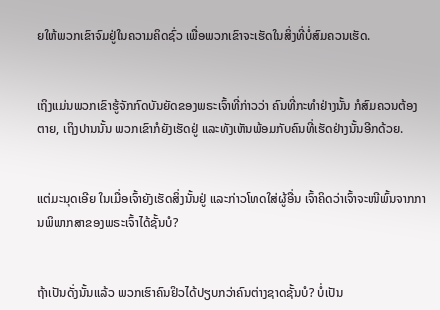ຍໃຫ້ພວກເຂົາຈົມຢູ່ໃນຄວາມຄິດຊົ່ວ ເພື່ອພວກເຂົາຈະເຮັດໃນສິ່ງທີ່ບໍ່ສົມຄວນເຮັດ.


ເຖິງແມ່ນພວກເຂົາຮູ້ຈັກກົດບັນຍັດຂອງພຣະເຈົ້າທີ່ກ່າວວ່າ ຄົນທີ່ກະທຳຢ່າງນັ້ນ ກໍສົມຄວນຕ້ອງຕາຍ, ເຖິງປານນັ້ນ ພວກເຂົາກໍຍັງເຮັດຢູ່ ແລະທັງເຫັນພ້ອມກັບຄົນທີ່ເຮັດຢ່າງນັ້ນອີກດ້ວຍ.


ແຕ່ມະນຸດເອີຍ ໃນເມື່ອເຈົ້າຍັງເຮັດສິ່ງນັ້ນຢູ່ ແລະກ່າວໂທດໃສ່ຜູ້ອື່ນ ເຈົ້າຄິດວ່າເຈົ້າຈະໜີພົ້ນຈາກການພິພາກສາຂອງພຣະເຈົ້າໄດ້ຊັ້ນບໍ?


ຖ້າເປັນດັ່ງນັ້ນແລ້ວ ພວກເຮົາຄົນຢິວໄດ້ປຽບກວ່າຄົນຕ່າງຊາດຊັ້ນບໍ? ບໍ່ເປັນ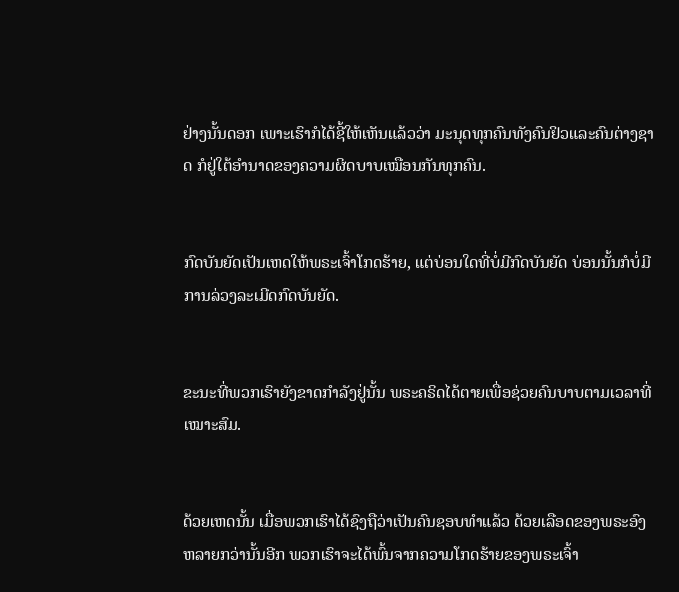ຢ່າງນັ້ນດອກ ເພາະເຮົາກໍໄດ້ຊີ້ໃຫ້ເຫັນແລ້ວວ່າ ມະນຸດທຸກຄົນທັງຄົນຢິວແລະຄົນຕ່າງຊາດ ກໍຢູ່ໃຕ້ອຳນາດຂອງຄວາມຜິດບາບເໝືອນກັນທຸກຄົນ.


ກົດບັນຍັດເປັນເຫດໃຫ້ພຣະເຈົ້າໂກດຮ້າຍ, ແຕ່ບ່ອນໃດທີ່ບໍ່ມີກົດບັນຍັດ ບ່ອນນັ້ນກໍບໍ່ມີການລ່ວງລະເມີດກົດບັນຍັດ.


ຂະນະທີ່ພວກເຮົາຍັງຂາດກຳລັງຢູ່ນັ້ນ ພຣະຄຣິດໄດ້ຕາຍເພື່ອຊ່ວຍຄົນບາບຕາມເວລາທີ່ເໝາະສົມ.


ດ້ວຍເຫດນັ້ນ ເມື່ອພວກເຮົາໄດ້ຊົງຖືວ່າເປັນຄົນຊອບທຳແລ້ວ ດ້ວຍເລືອດຂອງພຣະອົງ ຫລາຍກວ່ານັ້ນອີກ ພວກເຮົາຈະໄດ້ພົ້ນຈາກຄວາມໂກດຮ້າຍຂອງພຣະເຈົ້າ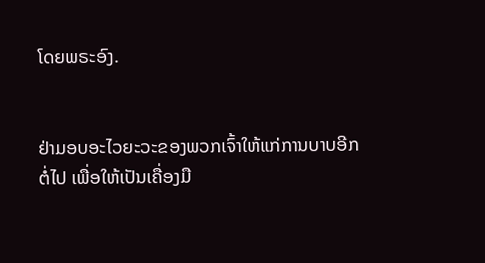ໂດຍພຣະອົງ.


ຢ່າມອບອະໄວຍະວະຂອງພວກເຈົ້າໃຫ້ແກ່ການບາບອີກຕໍ່ໄປ ເພື່ອໃຫ້ເປັນເຄື່ອງມື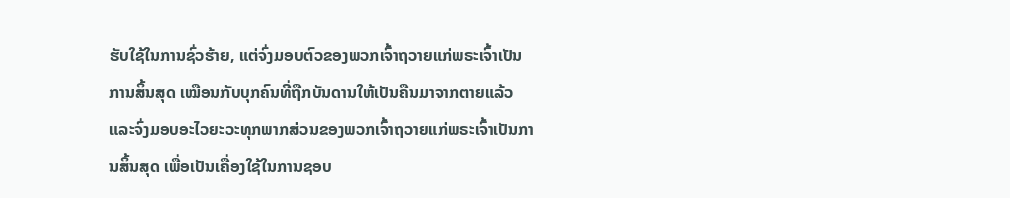ຮັບໃຊ້ໃນການຊົ່ວຮ້າຍ, ແຕ່ຈົ່ງມອບຕົວຂອງພວກເຈົ້າຖວາຍແກ່ພຣະເຈົ້າເປັນການສິ້ນສຸດ ເໝືອນກັບບຸກຄົນທີ່ຖືກບັນດານໃຫ້ເປັນຄືນມາຈາກຕາຍແລ້ວ ແລະຈົ່ງມອບອະໄວຍະວະທຸກພາກສ່ວນຂອງພວກເຈົ້າຖວາຍແກ່ພຣະເຈົ້າເປັນການສິ້ນສຸດ ເພື່ອເປັນເຄື່ອງໃຊ້ໃນການຊອບ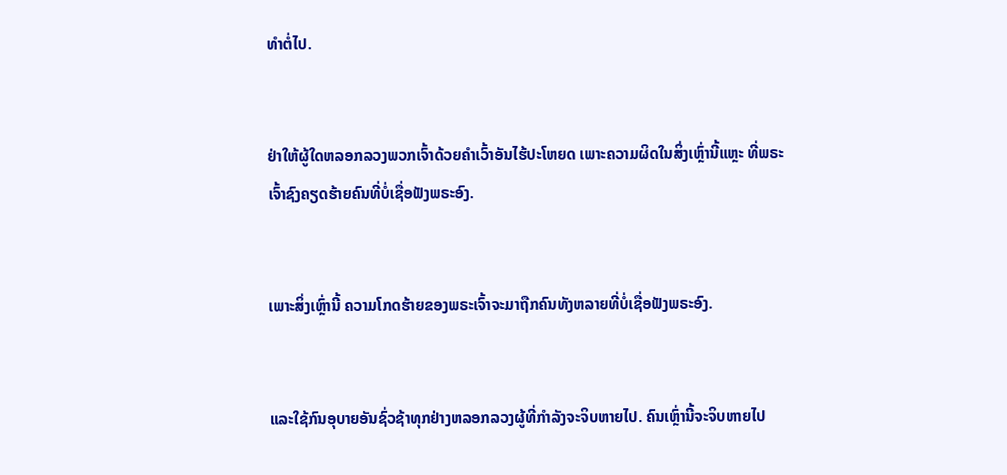ທຳຕໍ່ໄປ.


ຢ່າໃຫ້ຜູ້ໃດຫລອກລວງພວກເຈົ້າດ້ວຍຄຳເວົ້າອັນໄຮ້ປະໂຫຍດ ເພາະຄວາມຜິດໃນສິ່ງເຫຼົ່ານີ້ແຫຼະ ທີ່ພຣະເຈົ້າຊົງຄຽດຮ້າຍຄົນທີ່ບໍ່ເຊື່ອຟັງພຣະອົງ.


ເພາະສິ່ງເຫຼົ່ານີ້ ຄວາມໂກດຮ້າຍຂອງພຣະເຈົ້າຈະມາຖືກຄົນທັງຫລາຍທີ່ບໍ່ເຊື່ອຟັງພຣະອົງ.


ແລະໃຊ້ກົນອຸບາຍອັນຊົ່ວຊ້າທຸກຢ່າງຫລອກລວງຜູ້ທີ່ກຳລັງຈະຈິບຫາຍໄປ. ຄົນເຫຼົ່ານີ້ຈະຈິບຫາຍໄປ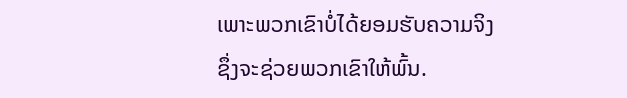ເພາະພວກເຂົາບໍ່ໄດ້ຍອມຮັບຄວາມຈິງ ຊຶ່ງຈະຊ່ວຍພວກເຂົາໃຫ້ພົ້ນ.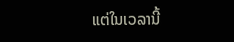ແຕ່ໃນເວລານີ້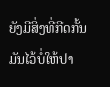ຍັງມີສິ່ງທີ່ກີດກັ້ນມັນໄວ້ບໍ່ໃຫ້ປາ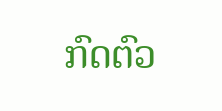ກົດຕົວ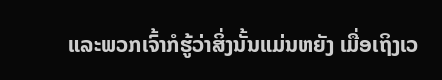ແລະພວກເຈົ້າກໍຮູ້ວ່າສິ່ງນັ້ນແມ່ນຫຍັງ ເມື່ອເຖິງເວ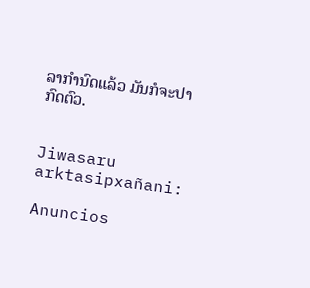ລາກຳນົດແລ້ວ ມັນກໍຈະປາກົດຕົວ.


Jiwasaru arktasipxañani:

Anuncios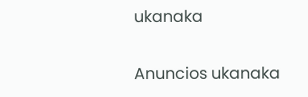ukanaka


Anuncios ukanaka